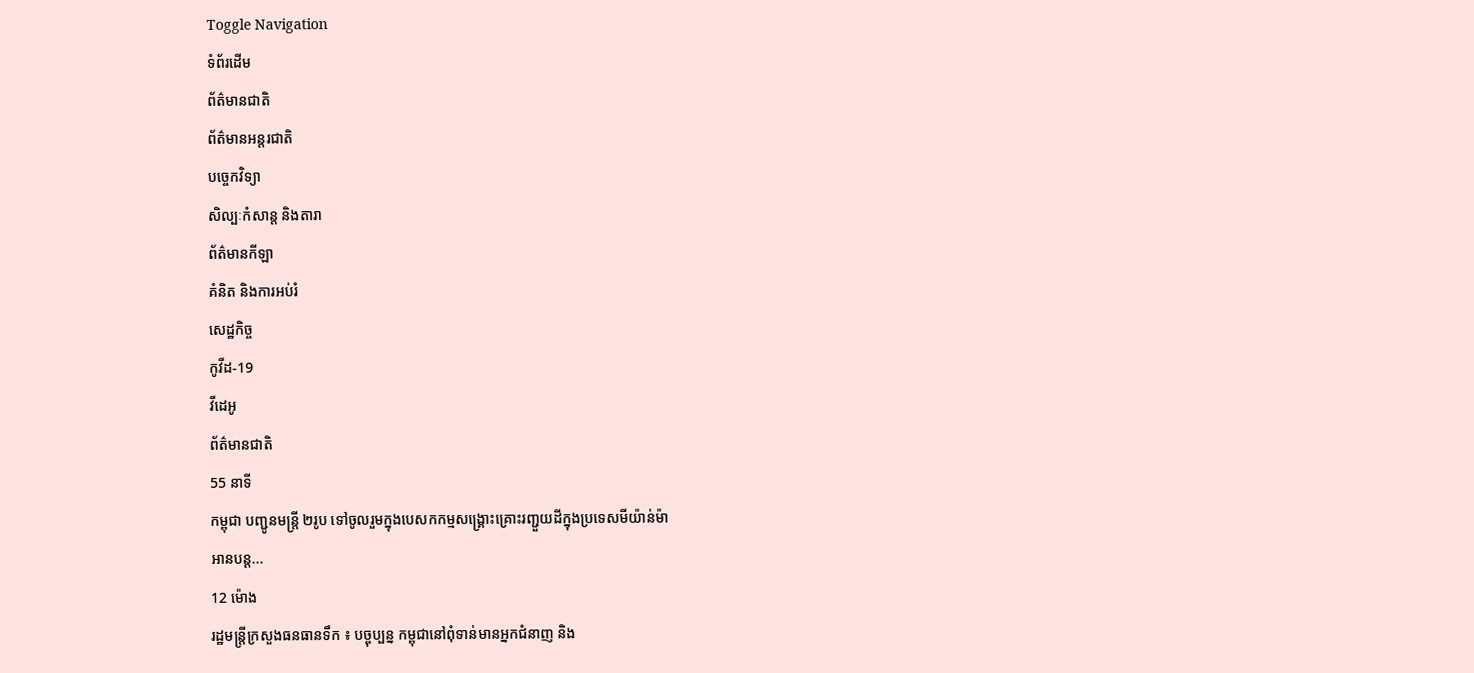Toggle Navigation
ទំព័រដើម
ព័ត៌មានជាតិ
ព័ត៌មានអន្តរជាតិ
បច្ចេកវិទ្យា
សិល្បៈកំសាន្ត និងតារា
ព័ត៌មានកីឡា
គំនិត និងការអប់រំ
សេដ្ឋកិច្ច
កូវីដ-19
វីដេអូ
ព័ត៌មានជាតិ
55 នាទី
កម្ពុជា បញ្ជូនមន្ត្រី ២រូប ទៅចូលរួមក្នុងបេសកកម្មសង្គ្រោះគ្រោះរញ្ជួយដីក្នុងប្រទេសមីយ៉ាន់ម៉ា
អានបន្ត...
12 ម៉ោង
រដ្ឋមន្ត្រីក្រសួងធនធានទឹក ៖ បច្ចុប្បន្ន កម្ពុជានៅពុំទាន់មានអ្នកជំនាញ និង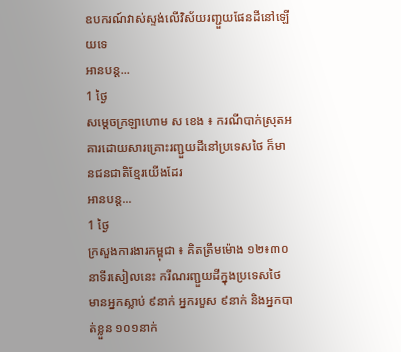ឧបករណ៍វាស់ស្ទង់លើវិស័យរញ្ជួយផែនដីនៅឡើយទេ
អានបន្ត...
1 ថ្ងៃ
សម្តេចក្រឡាហោម ស ខេង ៖ ករណីបាក់ស្រុតអគារដោយសារគ្រោះរញ្ជួយដីនៅប្រទេសថៃ ក៏មានជនជាតិខ្មែរយើងដែរ
អានបន្ត...
1 ថ្ងៃ
ក្រសួងការងារកម្ពុជា ៖ គិតត្រឹមម៉ោង ១២៖៣០នាទីរសៀលនេះ ករីណរញ្ជួយដីក្នុងប្រទេសថៃ មានអ្នកស្លាប់ ៩នាក់ អ្នករបួស ៩នាក់ និងអ្នកបាត់ខ្លួន ១០១នាក់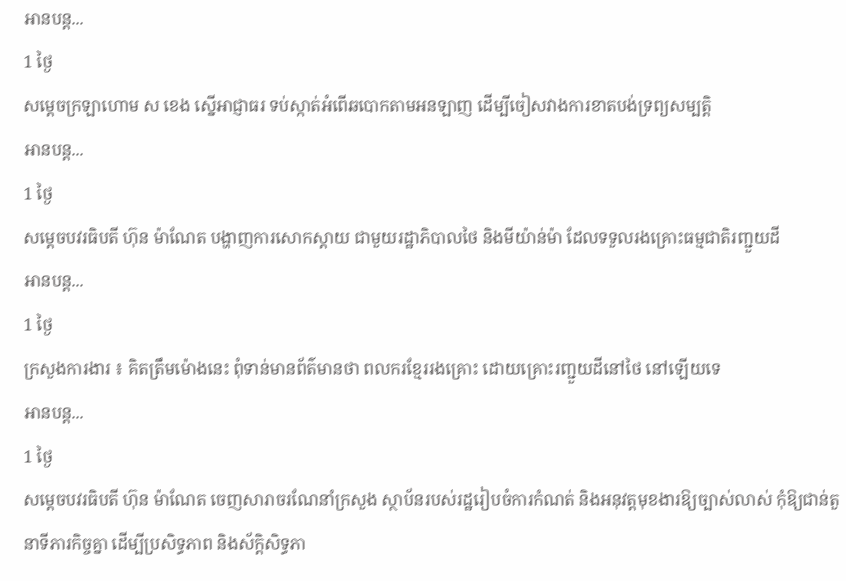អានបន្ត...
1 ថ្ងៃ
សម្ដេចក្រឡាហោម ស ខេង ស្នើអាជ្ញាធរ ទប់ស្កាត់អំពើឆបោកតាមអនឡាញ ដើម្បីចៀសវាងការខាតបង់ទ្រព្យសម្បត្តិ
អានបន្ត...
1 ថ្ងៃ
សម្តេចបវរធិបតី ហ៊ុន ម៉ាណែត បង្ហាញការសោកស្តាយ ជាមួយរដ្ឋាភិបាលថៃ និងមីយ៉ាន់ម៉ា ដែលទទួលរងគ្រោះធម្មជាតិរញ្ជួយដី
អានបន្ត...
1 ថ្ងៃ
ក្រសួងការងារ ៖ គិតត្រឹមម៉ោងនេះ ពុំទាន់មានព័ត៌មានថា ពលករខ្មែររងគ្រោះ ដោយគ្រោះរញ្ជួយដីនៅថៃ នៅឡើយទេ
អានបន្ត...
1 ថ្ងៃ
សម្តេចបវរធិបតី ហ៊ុន ម៉ាណែត ចេញសារាចរណែនាំក្រសួង ស្ថាប័នរបស់រដ្ឋរៀបចំការកំណត់ និងអនុវត្តមុខងារឱ្យច្បាស់លាស់ កុំឱ្យជាន់តួនាទីភារកិច្ចគ្នា ដើម្បីប្រសិទ្ធភាព និងស័ក្តិសិទ្ធភា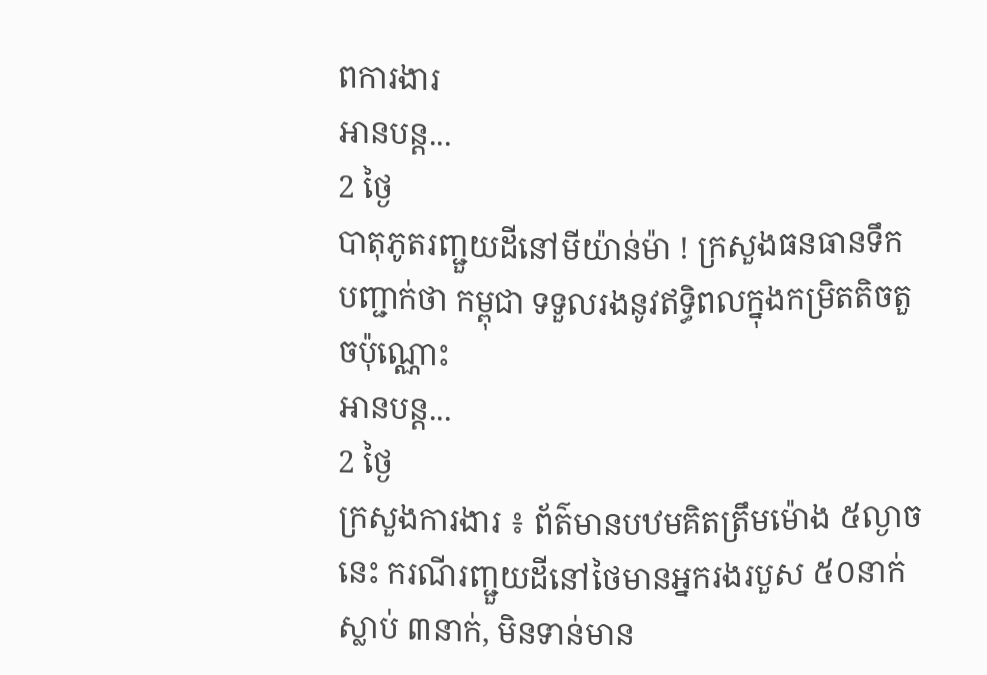ពការងារ
អានបន្ត...
2 ថ្ងៃ
បាតុភូតរញ្ជួយដីនៅមីយ៉ាន់ម៉ា ! ក្រសួងធនធានទឹក បញ្ជាក់ថា កម្ពុជា ទទួលរងនូវឥទ្ធិពលក្នុងកម្រិតតិចតួចប៉ុណ្ណោះ
អានបន្ត...
2 ថ្ងៃ
ក្រសួងការងារ ៖ ព័ត៌មានបឋមគិតត្រឹមម៉ោង ៥ល្ងាចនេះ ករណីរញ្ជួយដីនៅថៃមានអ្នករងរបួស ៥០នាក់ ស្លាប់ ៣នាក់, មិនទាន់មាន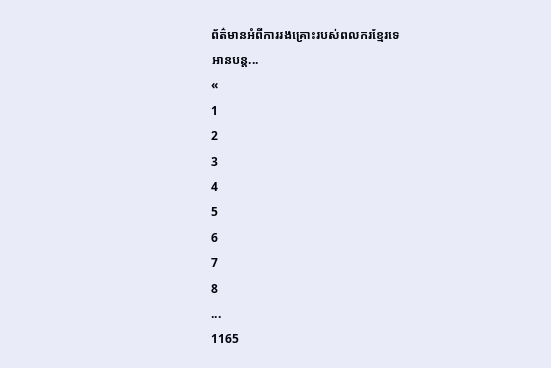ព័ត៌មានអំពីការរងគ្រោះរបស់ពលករខ្មែរទេ
អានបន្ត...
«
1
2
3
4
5
6
7
8
...
1165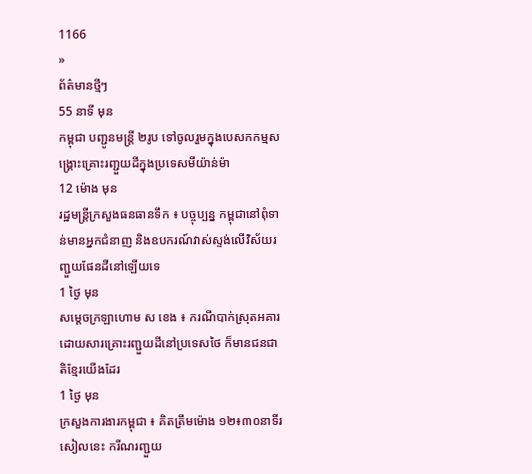1166
»
ព័ត៌មានថ្មីៗ
55 នាទី មុន
កម្ពុជា បញ្ជូនមន្ត្រី ២រូប ទៅចូលរួមក្នុងបេសកកម្មសង្គ្រោះគ្រោះរញ្ជួយដីក្នុងប្រទេសមីយ៉ាន់ម៉ា
12 ម៉ោង មុន
រដ្ឋមន្ត្រីក្រសួងធនធានទឹក ៖ បច្ចុប្បន្ន កម្ពុជានៅពុំទាន់មានអ្នកជំនាញ និងឧបករណ៍វាស់ស្ទង់លើវិស័យរញ្ជួយផែនដីនៅឡើយទេ
1 ថ្ងៃ មុន
សម្តេចក្រឡាហោម ស ខេង ៖ ករណីបាក់ស្រុតអគារដោយសារគ្រោះរញ្ជួយដីនៅប្រទេសថៃ ក៏មានជនជាតិខ្មែរយើងដែរ
1 ថ្ងៃ មុន
ក្រសួងការងារកម្ពុជា ៖ គិតត្រឹមម៉ោង ១២៖៣០នាទីរសៀលនេះ ករីណរញ្ជួយ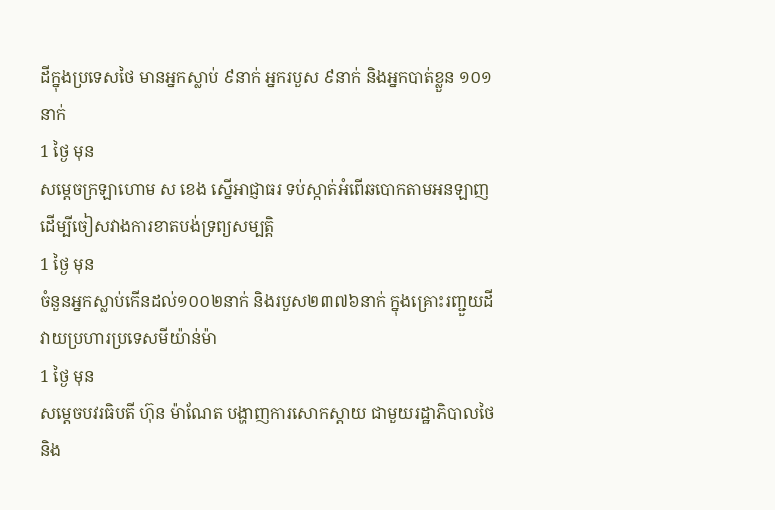ដីក្នុងប្រទេសថៃ មានអ្នកស្លាប់ ៩នាក់ អ្នករបួស ៩នាក់ និងអ្នកបាត់ខ្លួន ១០១នាក់
1 ថ្ងៃ មុន
សម្ដេចក្រឡាហោម ស ខេង ស្នើអាជ្ញាធរ ទប់ស្កាត់អំពើឆបោកតាមអនឡាញ ដើម្បីចៀសវាងការខាតបង់ទ្រព្យសម្បត្តិ
1 ថ្ងៃ មុន
ចំនួនអ្នកស្លាប់កើនដល់១០០២នាក់ និងរបួស២៣៧៦នាក់ ក្នុងគ្រោះរញ្ជួយដីវាយប្រហារប្រទេសមីយ៉ាន់ម៉ា
1 ថ្ងៃ មុន
សម្តេចបវរធិបតី ហ៊ុន ម៉ាណែត បង្ហាញការសោកស្តាយ ជាមួយរដ្ឋាភិបាលថៃ និង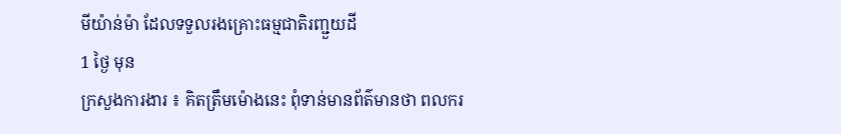មីយ៉ាន់ម៉ា ដែលទទួលរងគ្រោះធម្មជាតិរញ្ជួយដី
1 ថ្ងៃ មុន
ក្រសួងការងារ ៖ គិតត្រឹមម៉ោងនេះ ពុំទាន់មានព័ត៌មានថា ពលករ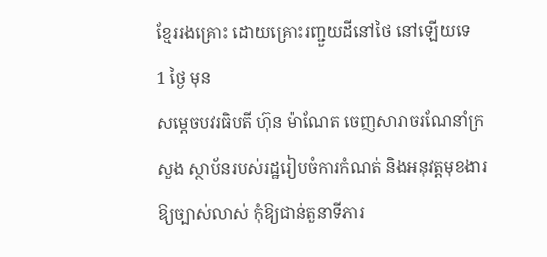ខ្មែររងគ្រោះ ដោយគ្រោះរញ្ជួយដីនៅថៃ នៅឡើយទេ
1 ថ្ងៃ មុន
សម្តេចបវរធិបតី ហ៊ុន ម៉ាណែត ចេញសារាចរណែនាំក្រសួង ស្ថាប័នរបស់រដ្ឋរៀបចំការកំណត់ និងអនុវត្តមុខងារឱ្យច្បាស់លាស់ កុំឱ្យជាន់តួនាទីភារ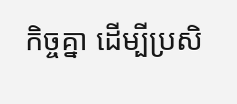កិច្ចគ្នា ដើម្បីប្រសិ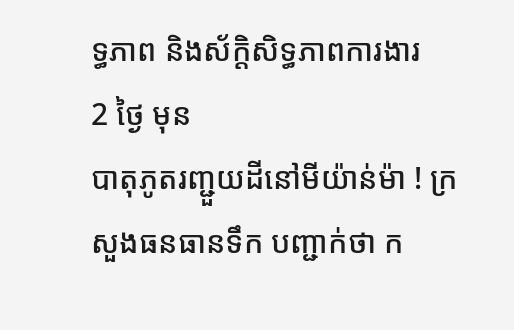ទ្ធភាព និងស័ក្តិសិទ្ធភាពការងារ
2 ថ្ងៃ មុន
បាតុភូតរញ្ជួយដីនៅមីយ៉ាន់ម៉ា ! ក្រសួងធនធានទឹក បញ្ជាក់ថា ក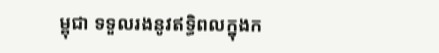ម្ពុជា ទទួលរងនូវឥទ្ធិពលក្នុងក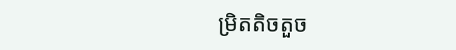ម្រិតតិចតួច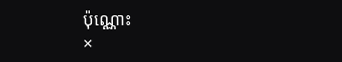ប៉ុណ្ណោះ
×